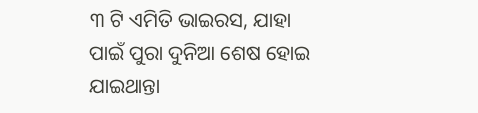୩ ଟି ଏମିତି ଭାଇରସ, ଯାହା ପାଇଁ ପୁରା ଦୁନିଆ ଶେଷ ହୋଇ ଯାଇଥାନ୍ତା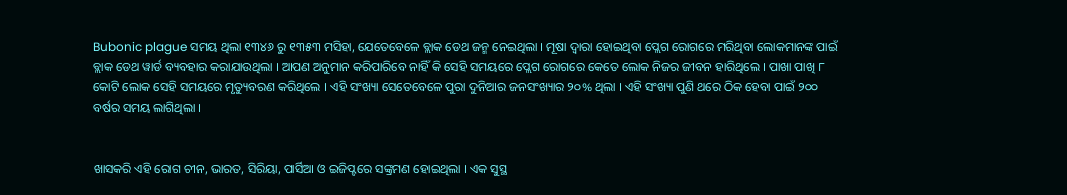Bubonic plague ସମୟ ଥିଲା ୧୩୪୬ ରୁ ୧୩୫୩ ମସିହା, ଯେତେବେଳେ ବ୍ଲାକ ଡେଥ ଜନ୍ମ ନେଇଥିଲା । ମୂଷା ଦ୍ଵାରା ହୋଇଥିବା ପ୍ଲେଗ ରୋଗରେ ମରିଥିବା ଲୋକମାନଙ୍କ ପାଇଁ ବ୍ଲାକ ଡେଥ ୱାର୍ଡ ବ୍ୟବହାର କରାଯାଉଥିଲା । ଆପଣ ଅନୁମାନ କରିପାରିବେ ନାହିଁ କି ସେହି ସମୟରେ ପ୍ଲେଗ ରୋଗରେ କେତେ ଲୋକ ନିଜର ଜୀବନ ହାରିଥିଲେ । ପାଖା ପାଖି ୮ କୋଟି ଲୋକ ସେହି ସମୟରେ ମୃତ୍ୟୁବରଣ କରିଥିଲେ । ଏହି ସଂଖ୍ୟା ସେତେବେଳେ ପୁରା ଦୁନିଆର ଜନସଂଖ୍ୟାର ୨୦% ଥିଲା । ଏହି ସଂଖ୍ୟା ପୁଣି ଥରେ ଠିକ ହେବା ପାଇଁ ୨୦୦ ବର୍ଷର ସମୟ ଲାଗିଥିଲା ।


ଖାସକରି ଏହି ରୋଗ ଚୀନ, ଭାରତ, ସିରିୟା, ପାର୍ସିଆ ଓ ଇଜିପ୍ଟରେ ସଙ୍କ୍ରମଣ ହୋଇଥିଲା । ଏକ ସୁସ୍ଥ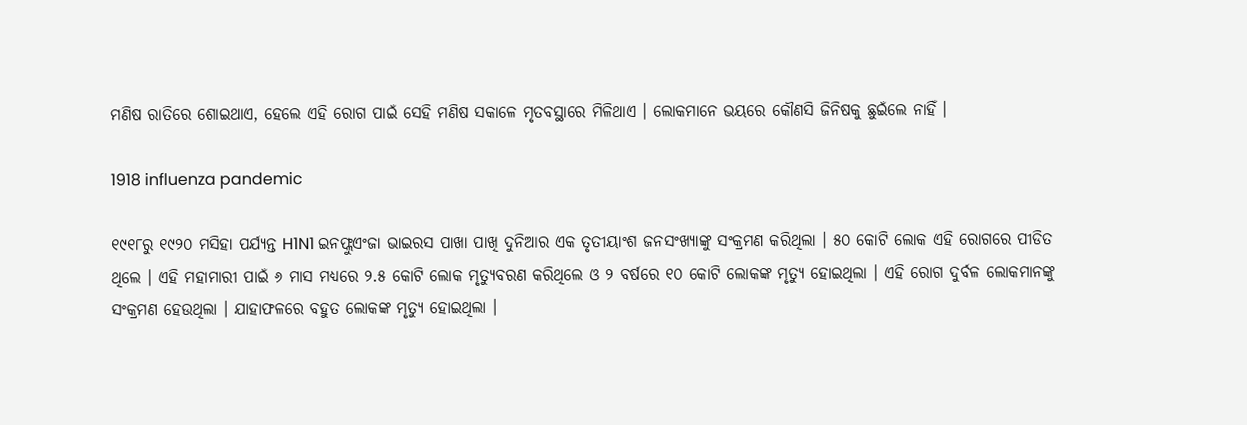ମଣିଷ ରାତିରେ ଶୋଇଥାଏ, ହେଲେ ଏହି ରୋଗ ପାଇଁ ସେହି ମଣିଷ ସକାଳେ ମୃତବସ୍ଥାରେ ମିଳିଥାଏ । ଲୋକମାନେ ଭୟରେ କୌଣସି ଜିନିଷକୁ ଛୁଇଁଲେ ନାହିଁ ।

1918 influenza pandemic

୧୯୧୮ରୁ ୧୯୨୦ ମସିହା ପର୍ଯ୍ୟନ୍ତ H1N1 ଇନଫ୍ଲୁଏଂଜା ଭାଇରସ ପାଖା ପାଖି ଦୁନିଆର ଏକ ତୃତୀୟାଂଶ ଜନସଂଖ୍ୟାଙ୍କୁ ସଂକ୍ରମଣ କରିଥିଲା । ୫୦ କୋଟି ଲୋକ ଏହି ରୋଗରେ ପୀଡିତ ଥିଲେ । ଏହି ମହାମାରୀ ପାଇଁ ୬ ମାସ ମଧ୍ୟରେ ୨.୫ କୋଟି ଲୋକ ମୃତ୍ୟୁବରଣ କରିଥିଲେ ଓ ୨ ବର୍ଷରେ ୧୦ କୋଟି ଲୋକଙ୍କ ମୃତ୍ୟୁ ହୋଇଥିଲା । ଏହି ରୋଗ ଦୁର୍ବଳ ଲୋକମାନଙ୍କୁ ସଂକ୍ରମଣ ହେଉଥିଲା । ଯାହାଫଳରେ ବହୁତ ଲୋକଙ୍କ ମୃତ୍ୟୁ ହୋଇଥିଲା ।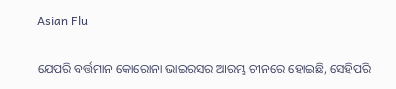Asian Flu

ଯେପରି ବର୍ତ୍ତମାନ କୋରୋନା ଭାଇରସର ଆରମ୍ଭ ଚୀନରେ ହୋଇଛି, ସେହିପରି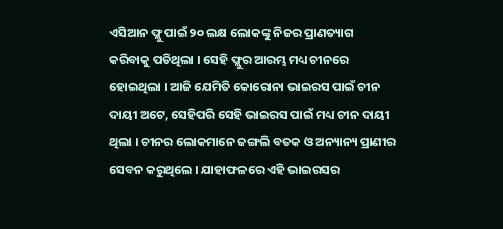ଏସିଆନ ଫ୍ଲୁ ପାଇଁ ୨୦ ଲକ୍ଷ ଲୋକଙ୍କୁ ନିଜର ପ୍ରାଣତ୍ୟାଗ କରିବାକୁ ପଡିଥିଲା । ସେହି ଫ୍ଲୁର ଆରମ୍ଭ ମଧ୍ୟ ଚୀନରେ ହୋଇଥିଲା । ଆଜି ଯେମିତି କୋରୋନା ଭାଇରସ ପାଇଁ ଚୀନ ଦାୟୀ ଅଟେ, ସେହିପରି ସେହି ଭାଇରସ ପାଇଁ ମଧ୍ୟ ଚୀନ ଦାୟୀ ଥିଲା । ଚୀନର ଲୋକମାନେ ଜଙ୍ଗଲି ବତକ ଓ ଅନ୍ୟାନ୍ୟ ପ୍ରାଣୀର ସେବନ କରୁଥିଲେ । ଯାହାଫଳରେ ଏହି ଭାଇରସର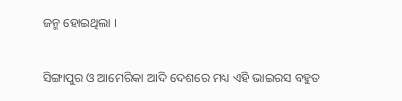ଜନ୍ମ ହୋଇଥିଲା ।

ସିଙ୍ଗାପୁର ଓ ଆମେରିକା ଆଦି ଦେଶରେ ମଧ୍ୟ ଏହି ଭାଇରସ ବହୁତ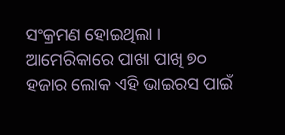ସଂକ୍ରମଣ ହୋଇଥିଲା । ଆମେରିକାରେ ପାଖା ପାଖି ୭୦ ହଜାର ଲୋକ ଏହି ଭାଇରସ ପାଇଁ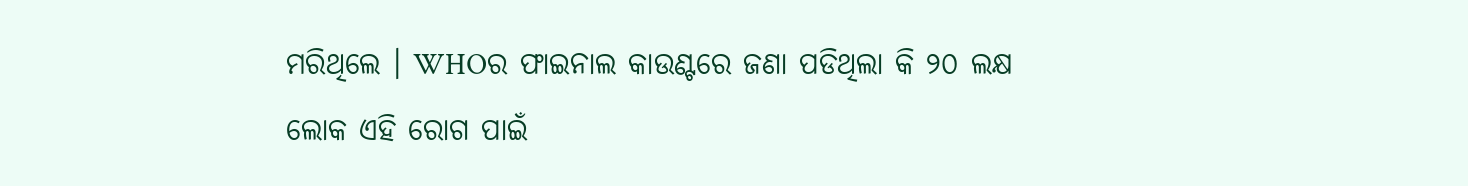ମରିଥିଲେ । WHOର ଫାଇନାଲ କାଉଣ୍ଟରେ ଜଣା ପଡିଥିଲା କି ୨୦ ଲକ୍ଷ ଲୋକ ଏହି ରୋଗ ପାଇଁ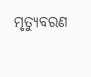ମୃତ୍ୟୁବରଣ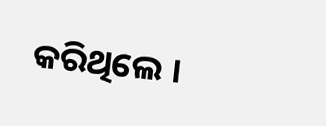କରିଥିଲେ ।